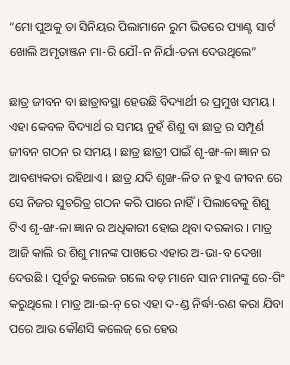“ମୋ ପୁଅକୁ ତା ସିନିୟର ପିଲାମାନେ ରୁମ ଭିତରେ ପ୍ୟାଣ୍ଟ ସାର୍ଟ ଖୋଲି ଅମୃତାଞ୍ଜନ ମା-ରି ଯୌ-ନ ନିର୍ଯା-ତନା ଦେଉଥିଲେ”

ଛାତ୍ର ଜୀବନ ବା ଛାତ୍ରାବସ୍ଥା ହେଉଛି ବିଦ୍ୟାର୍ଥୀ ର ପ୍ରମୁଖ ସମୟ । ଏହା କେବଳ ବିଦ୍ୟାର୍ଥ ର ସମୟ ନୁହଁ ଶିଶୁ ବା ଛାତ୍ର ର ସମ୍ପୂର୍ଣ ଜୀବନ ଗଠନ ର ସମୟ । ଛାତ୍ର ଛାତ୍ରୀ ପାଇଁ ଶୃ-ଙ୍ଖ-ଳା ଜ୍ଞାନ ର ଆବଶ୍ୟକତା ରହିଥାଏ । ଛାତ୍ର ଯଦି ଶୃଙ୍ଖ-ଳିତ ନ ହୁଏ ଜୀବନ ରେ ସେ ନିଜର ସୁଚରିତ୍ର ଗଠନ କରି ପାରେ ନାହିଁ । ପିଲାବେଳୁ ଶିଶୁ ଟିଏ ଶୃ-ଙ୍ଖ-ଳା ଜ୍ଞାନ ର ଅଧିକାରୀ ହୋଇ ଥିବା ଦରକାର । ମାତ୍ର ଆଜି କାଲି ର ଶିଶୁ ମାନଙ୍କ ପାଖରେ ଏହାର ଅ-ଭା-ବ ଦେଖା ଦେଉଛି । ପୂର୍ବରୁ କଲେଜ ଗଲେ ବଡ଼ ମାନେ ସାନ ମାନଙ୍କୁ ରେ-ଗିଂ କରୁଥିଲେ । ମାତ୍ର ଆ-ଇ-ନ୍ ରେ ଏହା ଦ-ଣ୍ଡ ନିର୍ଦ୍ଧା-ରଣ କରା ଯିବା ପରେ ଆଉ କୌଣସି କଲେଜ୍ ରେ ହେଉ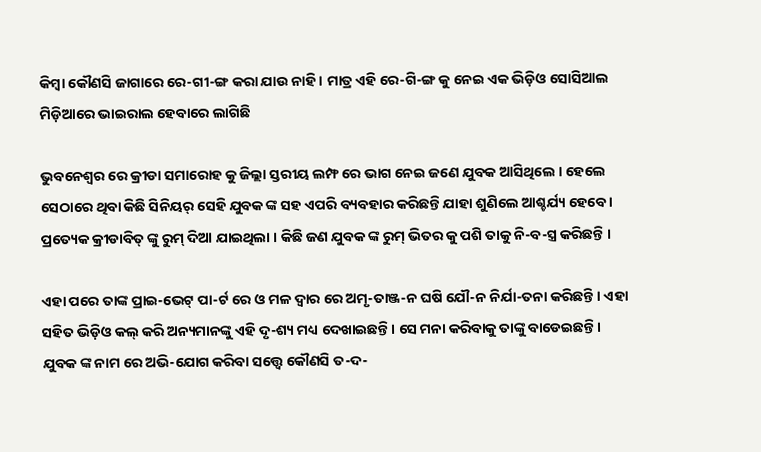କିମ୍ବା କୌଣସି ଜାଗାରେ ରେ-ଗୀ-ଙ୍ଗ କରା ଯାଉ ନାହି । ମାତ୍ର ଏହି ରେ-ଗି-ଙ୍ଗ କୁ ନେଇ ଏକ ଭିଡ଼ିଓ ସୋସିଆଲ ମିଡ଼ିଆରେ ଭାଇରାଲ ହେବାରେ ଲାଗିଛି

ଭୁବନେଶ୍ୱର ରେ କ୍ରୀଡା ସମାରୋହ କୁ ଜିଲ୍ଲା ସ୍ତରୀୟ ଲମ୍ଫ ରେ ଭାଗ ନେଇ ଜଣେ ଯୁବକ ଆସିଥିଲେ । ହେଲେ ସେଠାରେ ଥିବା କିଛି ସିନିୟର୍ ସେହି ଯୁବକ ଙ୍କ ସହ ଏପରି ବ୍ୟବହାର କରିଛନ୍ତି ଯାହା ଶୁଣିଲେ ଆଶ୍ଚର୍ଯ୍ୟ ହେବେ । ପ୍ରତ୍ୟେକ କ୍ରୀଡାବିତ୍ ଙ୍କୁ ରୁମ୍ ଦିଆ ଯାଇଥିଲା । କିଛି ଜଣ ଯୁବକ ଙ୍କ ରୁମ୍ ଭିତର କୁ ପଶି ତାକୁ ନି-ବ-ସ୍ତ୍ର କରିଛନ୍ତି ।

ଏହା ପରେ ତାଙ୍କ ପ୍ରାଇ-ଭେଟ୍ ପା-ର୍ଟ ରେ ଓ ମଳ ଦ୍ଵାର ରେ ଅମୃ-ତାଞ୍ଜ-ନ ଘଷି ଯୌ-ନ ନିର୍ଯା-ତନା କରିଛନ୍ତି । ଏହା ସହିତ ଭିଡ଼ିଓ କଲ୍ କରି ଅନ୍ୟମାନଙ୍କୁ ଏହି ଦୃ-ଶ୍ୟ ମଧ୍ୟ ଦେଖାଇଛନ୍ତି। ସେ ମନା କରିବାକୁ ତାଙ୍କୁ ବାଡେଇଛନ୍ତି । ଯୁବକ ଙ୍କ ନାମ ରେ ଅଭି-ଯୋଗ କରିବା ସତ୍ତ୍ବେ କୌଣସି ତ-ଦ-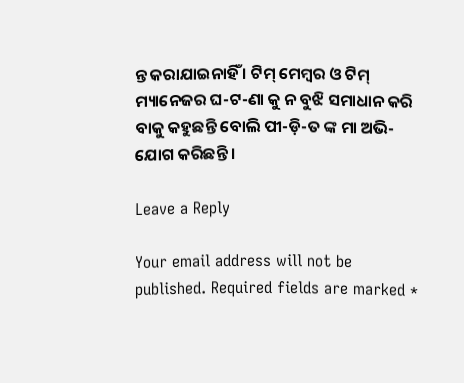ନ୍ତ କରାଯାଇନାହିଁ । ଟିମ୍ ମେମ୍ବର ଓ ଟିମ୍ ମ୍ୟାନେଜର ଘ-ଟ-ଣା କୁ ନ ବୁଝି ସମାଧାନ କରି ବାକୁ କହୁଛନ୍ତି ବୋଲି ପୀ-ଡ଼ି-ତ ଙ୍କ ମା ଅଭି-ଯୋଗ କରିଛନ୍ତି ।

Leave a Reply

Your email address will not be published. Required fields are marked *